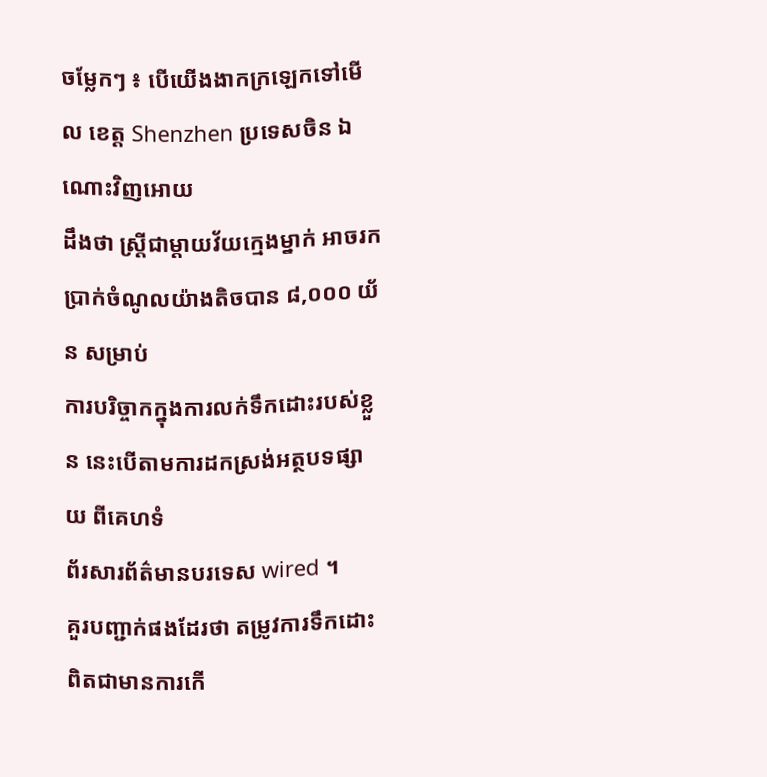ចម្លែកៗ ៖ បើយើងងាកក្រឡេកទៅមើល ខេត្ត Shenzhen ប្រទេសចិន ឯណោះវិញអោយ
ដឹងថា ស្រ្តីជាម្តាយវ័យក្មេងម្នាក់ អាចរកប្រាក់ចំណូលយ៉ាងតិចបាន ៨,០០០ យ័ន សម្រាប់
ការបរិច្ចាកក្នុងការលក់ទឹកដោះរបស់ខ្លួន នេះបើតាមការដកស្រង់អត្ថបទផ្សាយ ពីគេហទំ
ព័រសារព័ត៌មានបរទេស wired ។
គួរបញ្ជាក់ផងដែរថា តម្រូវការទឹកដោះ ពិតជាមានការកើ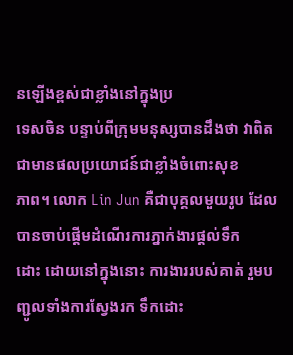នឡើងខ្ពស់ជាខ្លាំងនៅក្នុងប្រ
ទេសចិន បន្ទាប់ពីក្រុមមនុស្សបានដឹងថា វាពិតជាមានផលប្រយោជន៍ជាខ្លាំងចំពោះសុខ
ភាព។ លោក Lin Jun គឺជាបុគ្គលមួយរូប ដែលបានចាប់ផ្តើមដំណើរការភ្នាក់ងារផ្តល់ទឹក
ដោះ ដោយនៅក្នុងនោះ ការងាររបស់គាត់ រួមបញ្ជូលទាំងការស្វែងរក ទឹកដោះ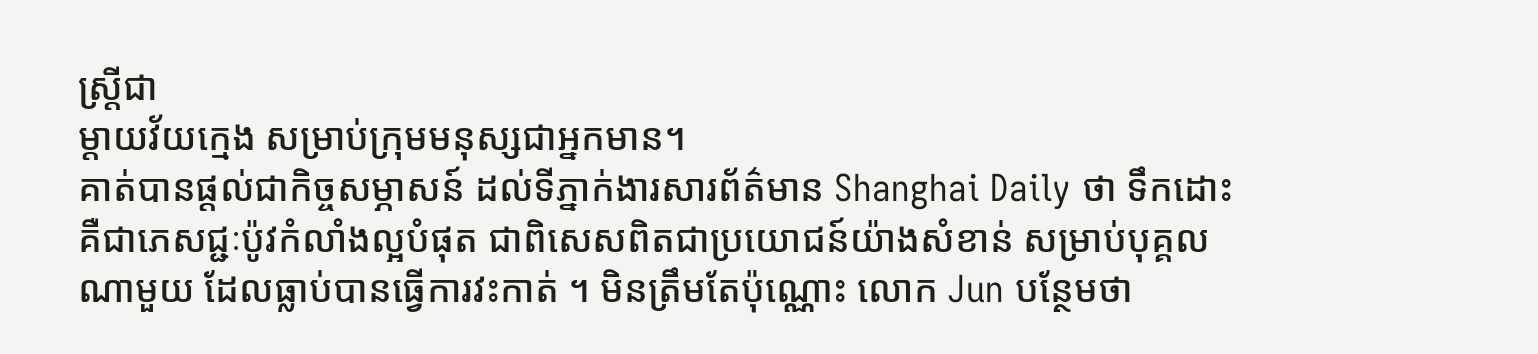ស្ត្រីជា
ម្តាយវ័យក្មេង សម្រាប់ក្រុមមនុស្សជាអ្នកមាន។
គាត់បានផ្តល់ជាកិច្ចសម្ភាសន៍ ដល់ទីភ្នាក់ងារសារព័ត៌មាន Shanghai Daily ថា ទឹកដោះ
គឺជាភេសជ្ជៈប៉ូវកំលាំងល្អបំផុត ជាពិសេសពិតជាប្រយោជន៍យ៉ាងសំខាន់ សម្រាប់បុគ្គល
ណាមួយ ដែលធ្លាប់បានធ្វើការវះកាត់ ។ មិនត្រឹមតែប៉ុណ្ណោះ លោក Jun បន្ថែមថា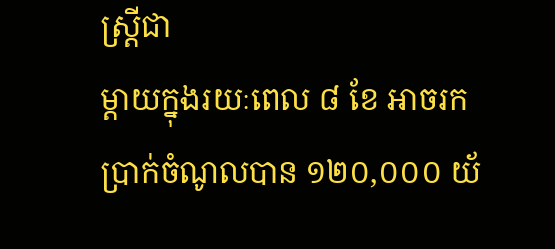ស្រ្តីជា
ម្តាយក្នុងរយៈពេល ៨ ខែ អាចរកប្រាក់ចំណូលបាន ១២០,០០០ យ័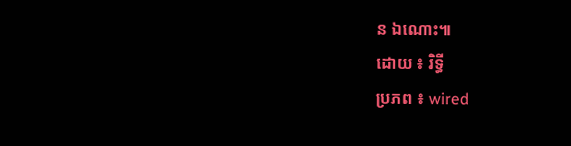ន ឯណោះ៕
ដោយ ៖ រិទ្ធី
ប្រភព ៖ wired